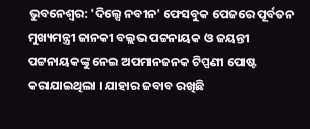ଭୁବନେଶ୍ବର: 'ଦିଲ୍ସେ ନବୀନ' ଫେସବୁକ ପେଜରେ ପୂର୍ବତନ ମୁଖ୍ୟମନ୍ତ୍ରୀ ଜାନକୀ ବଲ୍ଲଭ ପଟ୍ଟନାୟକ ଓ ଜୟନ୍ତୀ ପଟ୍ଟନାୟକଙ୍କୁ ନେଇ ଅପମାନଜନକ ଟିପ୍ପଣୀ ପୋଷ୍ଟ କରାଯାଇଥିଲା । ଯାହାର ଜବାବ ରଖିଛି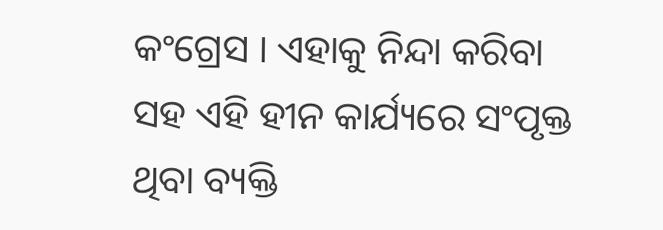କଂଗ୍ରେସ । ଏହାକୁ ନିନ୍ଦା କରିବା ସହ ଏହି ହୀନ କାର୍ଯ୍ୟରେ ସଂପୃକ୍ତ ଥିବା ବ୍ୟକ୍ତି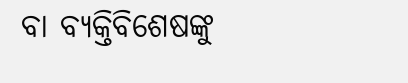ବା ବ୍ୟକ୍ତିବିଶେଷଙ୍କୁ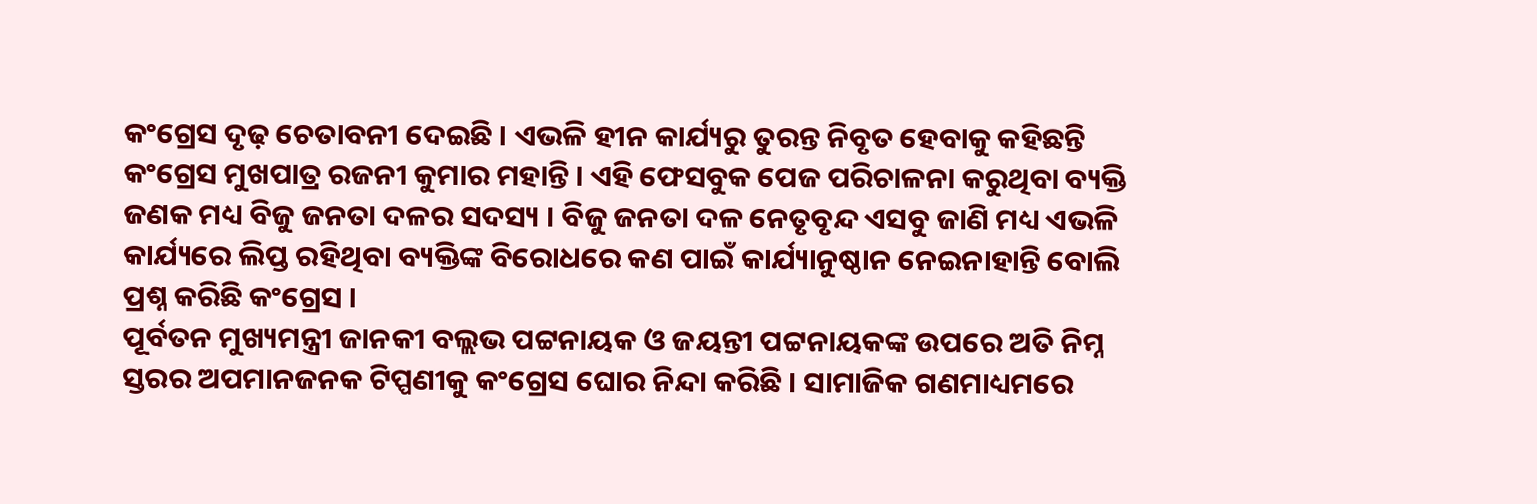କଂଗ୍ରେସ ଦୃଢ଼ ଚେତାବନୀ ଦେଇଛି । ଏଭଳି ହୀନ କାର୍ଯ୍ୟରୁ ତୁରନ୍ତ ନିବୃତ ହେବାକୁ କହିଛନ୍ତି କଂଗ୍ରେସ ମୁଖପାତ୍ର ରଜନୀ କୁମାର ମହାନ୍ତି । ଏହି ଫେସବୁକ ପେଜ ପରିଚାଳନା କରୁଥିବା ବ୍ୟକ୍ତି ଜଣକ ମଧ୍ୟ ବିଜୁ ଜନତା ଦଳର ସଦସ୍ୟ । ବିଜୁ ଜନତା ଦଳ ନେତୃବୃନ୍ଦ ଏସବୁ ଜାଣି ମଧ୍ୟ ଏଭଳି କାର୍ଯ୍ୟରେ ଲିପ୍ତ ରହିଥିବା ବ୍ୟକ୍ତିଙ୍କ ବିରୋଧରେ କଣ ପାଇଁ କାର୍ଯ୍ୟାନୁଷ୍ଠାନ ନେଇନାହାନ୍ତି ବୋଲି ପ୍ରଶ୍ନ କରିଛି କଂଗ୍ରେସ ।
ପୂର୍ବତନ ମୁଖ୍ୟମନ୍ତ୍ରୀ ଜାନକୀ ବଲ୍ଲଭ ପଟ୍ଟନାୟକ ଓ ଜୟନ୍ତୀ ପଟ୍ଟନାୟକଙ୍କ ଉପରେ ଅତି ନିମ୍ନ ସ୍ତରର ଅପମାନଜନକ ଟିପ୍ପଣୀକୁ କଂଗ୍ରେସ ଘୋର ନିନ୍ଦା କରିଛି । ସାମାଜିକ ଗଣମାଧ୍ୟମରେ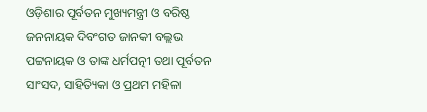ଓଡ଼ିଶାର ପୂର୍ବତନ ମୁଖ୍ୟମନ୍ତ୍ରୀ ଓ ବରିଷ୍ଠ ଜନନାୟକ ଦିବଂଗତ ଜାନକୀ ବଲ୍ଲଭ ପଟ୍ଟନାୟକ ଓ ତାଙ୍କ ଧର୍ମପତ୍ନୀ ତଥା ପୂର୍ବତନ ସାଂସଦ, ସାହିତ୍ୟିକା ଓ ପ୍ରଥମ ମହିଳା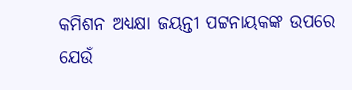କମିଶନ ଅଧ୍ୟକ୍ଷା ଜୟନ୍ତୀ ପଟ୍ଟନାୟକଙ୍କ ଉପରେ ଯେଉଁ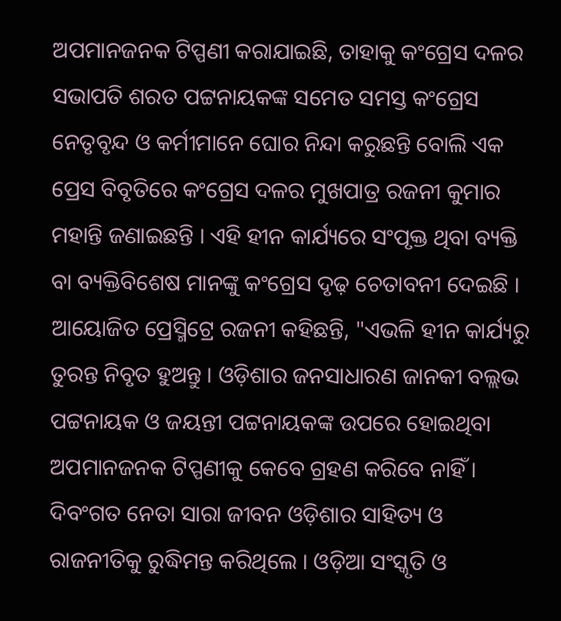ଅପମାନଜନକ ଟିପ୍ପଣୀ କରାଯାଇଛି, ତାହାକୁ କଂଗ୍ରେସ ଦଳର ସଭାପତି ଶରତ ପଟ୍ଟନାୟକଙ୍କ ସମେତ ସମସ୍ତ କଂଗ୍ରେସ ନେତୃବୃନ୍ଦ ଓ କର୍ମୀମାନେ ଘୋର ନିନ୍ଦା କରୁଛନ୍ତି ବୋଲି ଏକ ପ୍ରେସ ବିବୃତିରେ କଂଗ୍ରେସ ଦଳର ମୁଖପାତ୍ର ରଜନୀ କୁମାର ମହାନ୍ତି ଜଣାଇଛନ୍ତି । ଏହି ହୀନ କାର୍ଯ୍ୟରେ ସଂପୃକ୍ତ ଥିବା ବ୍ୟକ୍ତି ବା ବ୍ୟକ୍ତିବିଶେଷ ମାନଙ୍କୁ କଂଗ୍ରେସ ଦୃଢ଼ ଚେତାବନୀ ଦେଇଛି ।
ଆୟୋଜିତ ପ୍ରେସ୍ମିଟ୍ରେ ରଜନୀ କହିଛନ୍ତି, "ଏଭଳି ହୀନ କାର୍ଯ୍ୟରୁ ତୁରନ୍ତ ନିବୃତ ହୁଅନ୍ତୁ । ଓଡ଼ିଶାର ଜନସାଧାରଣ ଜାନକୀ ବଲ୍ଲଭ ପଟ୍ଟନାୟକ ଓ ଜୟନ୍ତୀ ପଟ୍ଟନାୟକଙ୍କ ଉପରେ ହୋଇଥିବା ଅପମାନଜନକ ଟିପ୍ପଣୀକୁ କେବେ ଗ୍ରହଣ କରିବେ ନାହିଁ । ଦିବଂଗତ ନେତା ସାରା ଜୀବନ ଓଡ଼ିଶାର ସାହିତ୍ୟ ଓ ରାଜନୀତିକୁ ରୁଦ୍ଧିମନ୍ତ କରିଥିଲେ । ଓଡ଼ିଆ ସଂସ୍କୃତି ଓ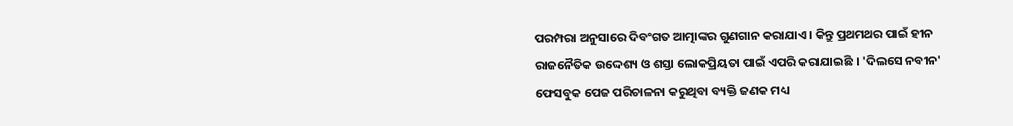ପରମ୍ପରା ଅନୁସାରେ ଦିବଂଗତ ଆତ୍ମାଙ୍କର ଗୁଣଗାନ କରାଯାଏ । କିନ୍ତୁ ପ୍ରଥମଥର ପାଇଁ ହୀନ ରାଜନୈତିକ ଉଦ୍ଦେଶ୍ୟ ଓ ଶସ୍ତା ଲୋକପ୍ରିୟତା ପାଇଁ ଏପରି କରାଯାଇଛି । 'ଦିଲସେ ନବୀନ' ଫେସବୁକ ପେଜ ପରିଚାଳନା କରୁଥିବା ବ୍ୟକ୍ତି ଜଣକ ମଧ୍ୟ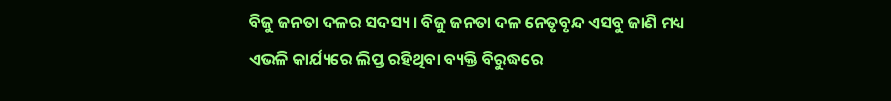ବିଜୁ ଜନତା ଦଳର ସଦସ୍ୟ । ବିଜୁ ଜନତା ଦଳ ନେତୃବୃନ୍ଦ ଏସବୁ ଜାଣି ମଧ୍ୟ ଏଭଳି କାର୍ଯ୍ୟରେ ଲିପ୍ତ ରହିଥିବା ବ୍ୟକ୍ତି ବିରୁଦ୍ଧରେ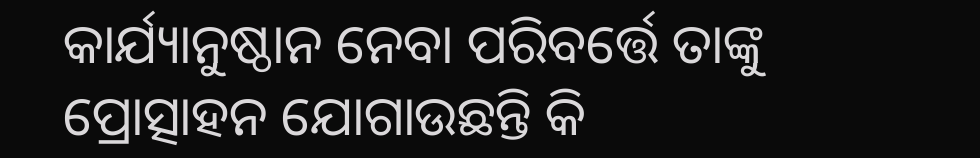କାର୍ଯ୍ୟାନୁଷ୍ଠାନ ନେବା ପରିବର୍ତ୍ତେ ତାଙ୍କୁ ପ୍ରୋତ୍ସାହନ ଯୋଗାଉଛନ୍ତି କି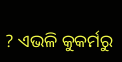? ଏଭଳି କୁକର୍ମରୁ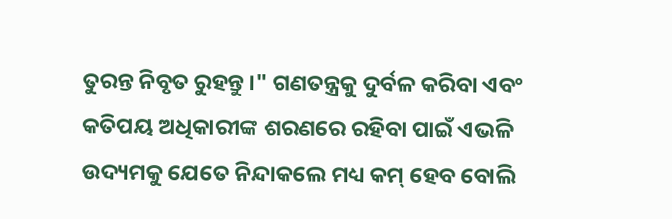ତୁରନ୍ତ ନିବୃତ ରୁହନ୍ତୁ ।" ଗଣତନ୍ତ୍ରକୁ ଦୁର୍ବଳ କରିବା ଏବଂ କତିପୟ ଅଧିକାରୀଙ୍କ ଶରଣରେ ରହିବା ପାଇଁ ଏଭଳି ଉଦ୍ୟମକୁ ଯେତେ ନିନ୍ଦାକଲେ ମଧ୍ୟ କମ୍ ହେବ ବୋଲି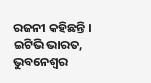ରଜନୀ କହିଛନ୍ତି ।
ଇଟିଭି ଭାରତ, ଭୁବନେଶ୍ବର